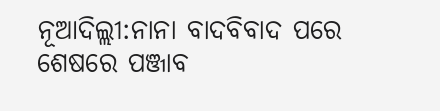ନୂଆଦିଲ୍ଲୀ:ନାନା ବାଦବିବାଦ ପରେ ଶେଷରେ ପଞ୍ଜାବ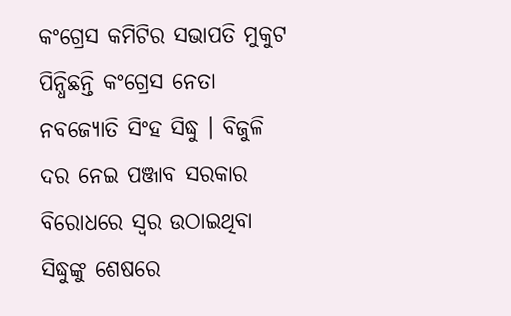କଂଗ୍ରେସ କମିଟିର ସଭାପତି ମୁକୁଟ ପିନ୍ଧିଛନ୍ତି କଂଗ୍ରେସ ନେତା ନବଜ୍ୟୋତି ସିଂହ ସିଦ୍ଧୁ । ବିଜୁଳି ଦର ନେଇ ପଞ୍ଜାବ ସରକାର ବିରୋଧରେ ସ୍ବର ଉଠାଇଥିବା ସିଦ୍ଧୁଙ୍କୁ ଶେଷରେ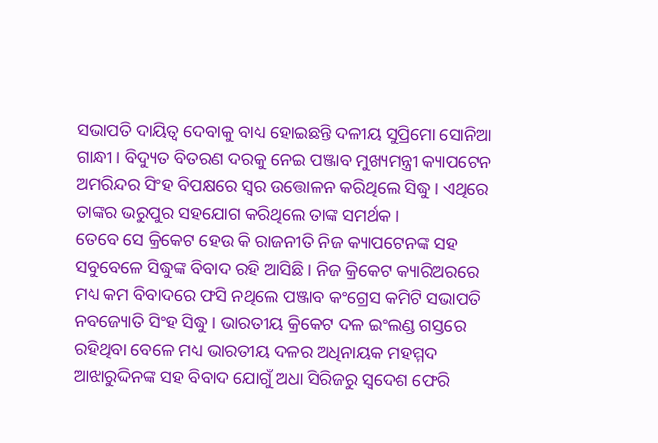ସଭାପତି ଦାୟିତ୍ବ ଦେବାକୁ ବାଧ୍ୟ ହୋଇଛନ୍ତି ଦଳୀୟ ସୁପ୍ରିମୋ ସୋନିଆ ଗାନ୍ଧୀ । ବିଦ୍ୟୁତ ବିତରଣ ଦରକୁ ନେଇ ପଞ୍ଜାବ ମୁଖ୍ୟମନ୍ତ୍ରୀ କ୍ୟାପଟେନ ଅମରିନ୍ଦର ସିଂହ ବିପକ୍ଷରେ ସ୍ବର ଉତ୍ତୋଳନ କରିଥିଲେ ସିଦ୍ଧୁ । ଏଥିରେ ତାଙ୍କର ଭରୁପୁର ସହଯୋଗ କରିଥିଲେ ତାଙ୍କ ସମର୍ଥକ ।
ତେବେ ସେ କ୍ରିକେଟ ହେଉ କି ରାଜନୀତି ନିଜ କ୍ୟାପଟେନଙ୍କ ସହ ସବୁବେଳେ ସିଦ୍ଧୁଙ୍କ ବିବାଦ ରହି ଆସିଛି । ନିଜ କ୍ରିକେଟ କ୍ୟାରିଅରରେ ମଧ୍ୟ କମ ବିବାଦରେ ଫସି ନଥିଲେ ପଞ୍ଜାବ କଂଗ୍ରେସ କମିଟି ସଭାପତି ନବଜ୍ୟୋତି ସିଂହ ସିଦ୍ଧୁ । ଭାରତୀୟ କ୍ରିକେଟ ଦଳ ଇଂଲଣ୍ଡ ଗସ୍ତରେ ରହିଥିବା ବେଳେ ମଧ୍ୟ ଭାରତୀୟ ଦଳର ଅଧିନାୟକ ମହମ୍ମଦ ଆଝାରୁଦ୍ଦିନଙ୍କ ସହ ବିବାଦ ଯୋଗୁଁ ଅଧା ସିରିଜରୁ ସ୍ବଦେଶ ଫେରି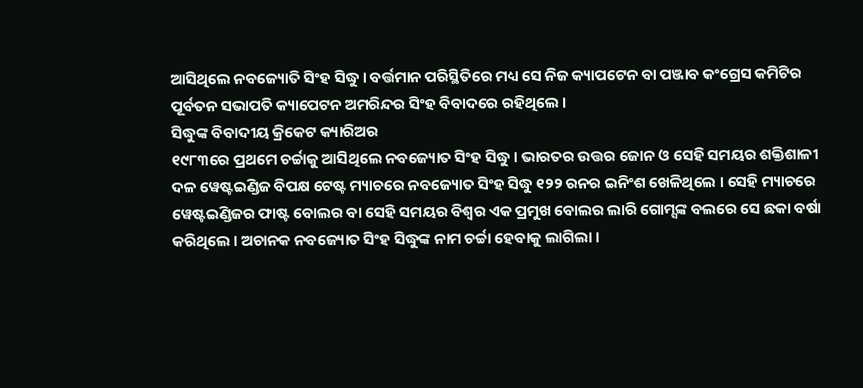ଆସିଥିଲେ ନବଜ୍ୟୋତି ସିଂହ ସିଦ୍ଧୁ । ବର୍ତ୍ତମାନ ପରିସ୍ଥିତିରେ ମଧ୍ୟ ସେ ନିଜ କ୍ୟାପଟେନ ବା ପଞ୍ଜାବ କଂଗ୍ରେସ କମିଟିର ପୂର୍ବତନ ସଭାପତି କ୍ୟାପେଟନ ଅମରିନ୍ଦର ସିଂହ ବିବାଦରେ ରହିଥିଲେ ।
ସିଦ୍ଧୁଙ୍କ ବିବାଦୀୟ କ୍ରିକେଟ କ୍ୟାରିଅର
୧୯୮୩ରେ ପ୍ରଥମେ ଚର୍ଚ୍ଚାକୁ ଆସିଥିଲେ ନବଜ୍ୟୋତ ସିଂହ ସିଦ୍ଧୁ । ଭାରତର ଉତ୍ତର ଜୋନ ଓ ସେହି ସମୟର ଶକ୍ତିଶାଳୀ ଦଳ ୱେଷ୍ଟଇଣ୍ଡିଜ ବିପକ୍ଷ ଟେଷ୍ଟ ମ୍ୟାଚରେ ନବଜ୍ୟୋତ ସିଂହ ସିଦ୍ଧୁ ୧୨୨ ରନର ଇନିଂଶ ଖେଳିଥିଲେ । ସେହି ମ୍ୟାଚରେ ୱେଷ୍ଟଇଣ୍ଡିଜର ଫାଷ୍ଟ ବୋଲର ବା ସେହି ସମୟର ବିଶ୍ବର ଏକ ପ୍ରମୁଖ ବୋଲର ଲାରି ଗୋମ୍ସଙ୍କ ବଲରେ ସେ ଛକା ବର୍ଷା କରିଥିଲେ । ଅଚାନକ ନବଜ୍ୟୋତ ସିଂହ ସିଦ୍ଧୁଙ୍କ ନାମ ଚର୍ଚ୍ଚା ହେବାକୁ ଲାଗିଲା ।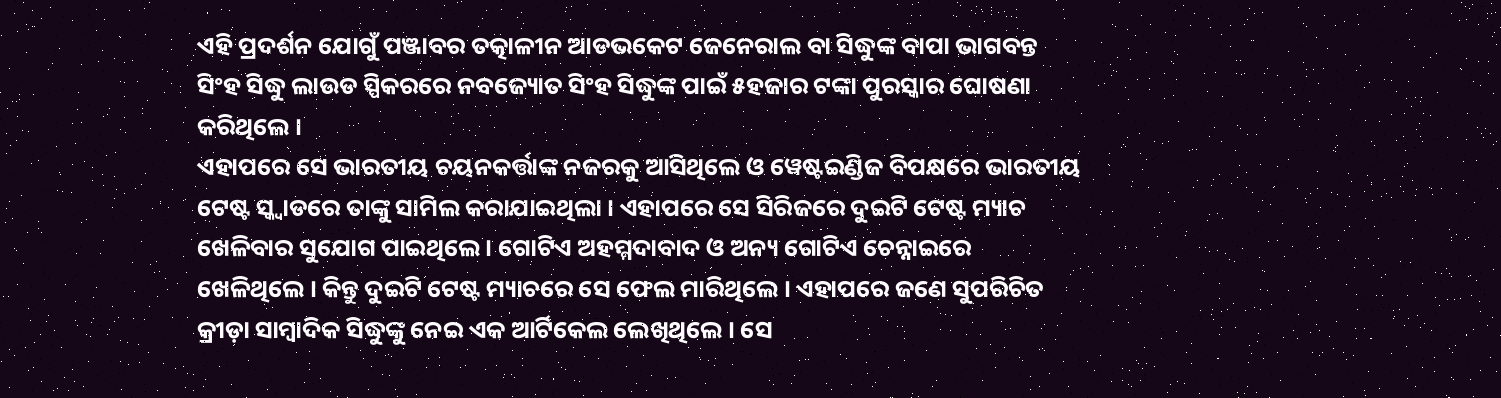ଏହି ପ୍ରଦର୍ଶନ ଯୋଗୁଁ ପଞ୍ଜାବର ତତ୍କାଳୀନ ଆଡଭକେଟ ଜେନେରାଲ ବା ସିଦ୍ଧୁଙ୍କ ବାପା ଭାଗବନ୍ତ ସିଂହ ସିଦ୍ଧୁ ଲାଉଡ ସ୍ପିକରରେ ନବଜ୍ୟୋତ ସିଂହ ସିଦ୍ଧୁଙ୍କ ପାଇଁ ୫ହଜାର ଟଙ୍କା ପୁରସ୍କାର ଘୋଷଣା କରିଥିଲେ ।
ଏହାପରେ ସେ ଭାରତୀୟ ଚୟନକର୍ତ୍ତାଙ୍କ ନଜରକୁ ଆସିଥିଲେ ଓ ୱେଷ୍ଟଇଣ୍ଡିଜ ବିପକ୍ଷରେ ଭାରତୀୟ ଟେଷ୍ଟ ସ୍କ୍ବାଡରେ ତାଙ୍କୁ ସାମିଲ କରାଯାଇଥିଲା । ଏହାପରେ ସେ ସିରିଜରେ ଦୁଇଟି ଟେଷ୍ଟ ମ୍ୟାଚ ଖେଳିବାର ସୁଯୋଗ ପାଇଥିଲେ । ଗୋଟିଏ ଅହମ୍ମଦାବାଦ ଓ ଅନ୍ୟ ଗୋଟିଏ ଚେନ୍ନାଇରେ ଖେଳିଥିଲେ । କିନ୍ତୁ ଦୁଇଟି ଟେଷ୍ଟ ମ୍ୟାଚରେ ସେ ଫେଲ ମାରିଥିଲେ । ଏହାପରେ ଜଣେ ସୁପରିଚିତ କ୍ରୀଡ଼ା ସାମ୍ବାଦିକ ସିଦ୍ଧୁଙ୍କୁ ନେଇ ଏକ ଆର୍ଟିକେଲ ଲେଖିଥିଲେ । ସେ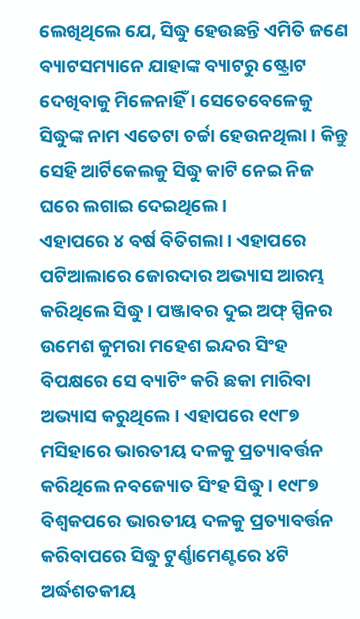ଲେଖିଥିଲେ ଯେ, ସିଦ୍ଧୁ ହେଉଛନ୍ତି ଏମିତି ଜଣେ ବ୍ୟାଟସମ୍ୟାନେ ଯାହାଙ୍କ ବ୍ୟାଟରୁ ଷ୍ଟ୍ରୋଟ ଦେଖିବାକୁ ମିଳେନାହିଁ । ସେତେବେଳେକୁ ସିଦ୍ଧୁଙ୍କ ନାମ ଏତେଟା ଚର୍ଚ୍ଚା ହେଉନଥିଲା । କିନ୍ତୁ ସେହି ଆର୍ଟିକେଲକୁ ସିଦ୍ଧୁ କାଟି ନେଇ ନିଜ ଘରେ ଲଗାଇ ଦେଇଥିଲେ ।
ଏହାପରେ ୪ ବର୍ଷ ବିତିଗଲା । ଏହାପରେ ପଟିଆଲାରେ ଜୋରଦାର ଅଭ୍ୟାସ ଆରମ୍ଭ କରିଥିଲେ ସିଦ୍ଧୁ । ପଞ୍ଜାବର ଦୁଇ ଅଫ୍ ସ୍ପିନର ଉମେଶ କୁମରା ମହେଶ ଇନ୍ଦର ସିଂହ ବିପକ୍ଷରେ ସେ ବ୍ୟାଟିଂ କରି ଛକା ମାରିବା ଅଭ୍ୟାସ କରୁଥିଲେ । ଏହାପରେ ୧୯୮୭ ମସିହାରେ ଭାରତୀୟ ଦଳକୁ ପ୍ରତ୍ୟାବର୍ତ୍ତନ କରିଥିଲେ ନବଜ୍ୟୋତ ସିଂହ ସିଦ୍ଧୁ । ୧୯୮୭ ବିଶ୍ବକପରେ ଭାରତୀୟ ଦଳକୁ ପ୍ରତ୍ୟାବର୍ତ୍ତନ କରିବାପରେ ସିଦ୍ଧୁ ଟୁର୍ଣ୍ଣାମେଣ୍ଟରେ ୪ଟି ଅର୍ଦ୍ଧଶତକୀୟ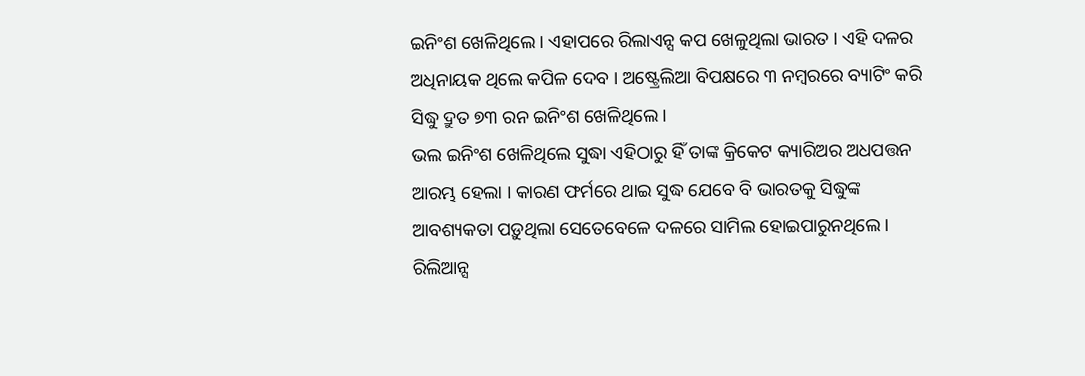ଇନିଂଶ ଖେଳିଥିଲେ । ଏହାପରେ ରିଲାଏନ୍ସ କପ ଖେଳୁଥିଲା ଭାରତ । ଏହି ଦଳର ଅଧିନାୟକ ଥିଲେ କପିଳ ଦେବ । ଅଷ୍ଟ୍ରେଲିଆ ବିପକ୍ଷରେ ୩ ନମ୍ବରରେ ବ୍ୟାଟିଂ କରି ସିଦ୍ଧୁ ଦ୍ରୁତ ୭୩ ରନ ଇନିଂଶ ଖେଳିଥିଲେ ।
ଭଲ ଇନିଂଶ ଖେଳିଥିଲେ ସୁଦ୍ଧା ଏହିଠାରୁ ହିଁ ତାଙ୍କ କ୍ରିକେଟ କ୍ୟାରିଅର ଅଧପତ୍ତନ ଆରମ୍ଭ ହେଲା । କାରଣ ଫର୍ମରେ ଥାଇ ସୁଦ୍ଧ ଯେବେ ବି ଭାରତକୁ ସିଦ୍ଧୁଙ୍କ ଆବଶ୍ୟକତା ପଡ଼ୁଥିଲା ସେତେବେଳେ ଦଳରେ ସାମିଲ ହୋଇପାରୁନଥିଲେ । ରିଲିଆନ୍ସ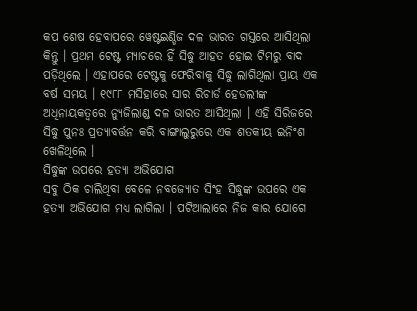କପ ଶେଷ ହେବାପରେ ୱେଷ୍ଟଇଣ୍ଡିଜ ଦଳ ଭାରତ ଗସ୍ତରେ ଆସିଥିଲା କିନ୍ତୁ । ପ୍ରଥମ ଟେଷ୍ଟ ମ୍ୟାଚରେ ହିଁ ସିଦ୍ଧୁ ଆହତ ହୋଇ ଟିମରୁ ବାଦ ପଡ଼ିଥିଲେ । ଏହାପରେ ଟେଷ୍ଟକୁ ଫେରିବାକୁ ସିଦ୍ଧୁ ଲାଗିଥିଲା ପ୍ରାୟ ଏକ ବର୍ଷ ସମୟ । ୧୯୮୮ ମସିହାରେ ସାର ରିଚାର୍ଡ ହେଡଲୀଙ୍କ ଅଧିନାୟକତ୍ବରେ ନ୍ୟୁଜିଲାଣ୍ଡ ଦଳ ଭାରତ ଆସିଥିଲା । ଏହି ସିରିଜରେ ସିଦ୍ଧୁ ପୁନଃ ପ୍ରତ୍ୟାବର୍ତ୍ତନ କରି ବାଙ୍ଗାଲୁରୁରେ ଏକ ଶତକୀୟ ଇନିଂଶ ଖେଳିଥିଲେ ।
ସିଦ୍ଧୁଙ୍କ ଉପରେ ହତ୍ୟା ଅଭିଯୋଗ
ସବୁ ଠିକ ଚାଲିଥିବା ବେଳେ ନବଜ୍ୟୋତ ସିଂହ ସିଦ୍ଧୁଙ୍କ ଉପରେ ଏକ ହତ୍ୟା ଅଭିଯୋଗ ମଧ୍ୟ ଲାଗିଲା । ପଟିଆଲାରେ ନିଜ କାର ଯୋଗେ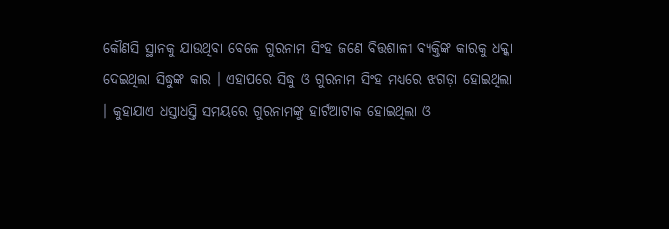କୌଣସି ସ୍ଥାନକୁ ଯାଉଥିବା ବେଳେ ଗୁରନାମ ସିଂହ ଜଣେ ବିତ୍ତଶାଳୀ ବ୍ୟକ୍ତିଙ୍କ କାରକୁ ଧକ୍କା ଦେଇଥିଲା ସିଦ୍ଧୁଙ୍କ କାର । ଏହାପରେ ସିଦ୍ଧୁ ଓ ଗୁରନାମ ସିଂହ ମଧ୍ୟରେ ଝଗଡ଼ା ହୋଇଥିଲା । କୁହାଯାଏ ଧସ୍ତାଧସ୍ତି ସମୟରେ ଗୁରନାମଙ୍କୁ ହାର୍ଟଆଟାକ ହୋଇଥିଲା ଓ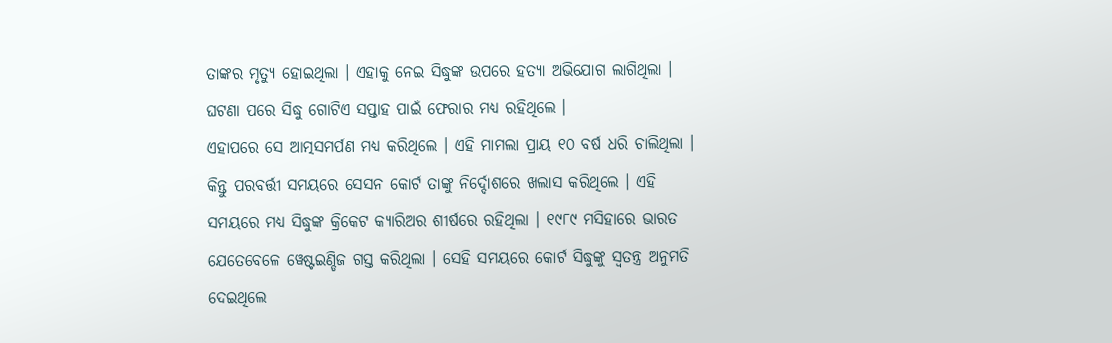ତାଙ୍କର ମୃତ୍ୟୁ ହୋଇଥିଲା । ଏହାକୁ ନେଇ ସିଦ୍ଧୁଙ୍କ ଉପରେ ହତ୍ୟା ଅଭିଯୋଗ ଲାଗିଥିଲା । ଘଟଣା ପରେ ସିଦ୍ଧୁ ଗୋଟିଏ ସପ୍ତାହ ପାଇଁ ଫେରାର ମଧ୍ୟ ରହିଥିଲେ ।
ଏହାପରେ ସେ ଆତ୍ମସମର୍ପଣ ମଧ୍ୟ କରିଥିଲେ । ଏହି ମାମଲା ପ୍ରାୟ ୧୦ ବର୍ଷ ଧରି ଚାଲିଥିଲା । କିନ୍ତୁ ପରବର୍ତ୍ତୀ ସମୟରେ ସେସନ କୋର୍ଟ ତାଙ୍କୁ ନିର୍ଦ୍ଦୋଶରେ ଖଲାସ କରିଥିଲେ । ଏହି ସମୟରେ ମଧ୍ୟ ସିଦ୍ଧୁଙ୍କ କ୍ରିକେଟ କ୍ୟାରିଅର ଶୀର୍ଷରେ ରହିଥିଲା । ୧୯୮୯ ମସିହାରେ ଭାରତ ଯେତେବେଳେ ୱେଷ୍ଟଇଣ୍ଡିଜ ଗସ୍ତ କରିଥିଲା । ସେହି ସମୟରେ କୋର୍ଟ ସିଦ୍ଧୁଙ୍କୁ ସ୍ବତନ୍ତ୍ର ଅନୁମତି ଦେଇଥିଲେ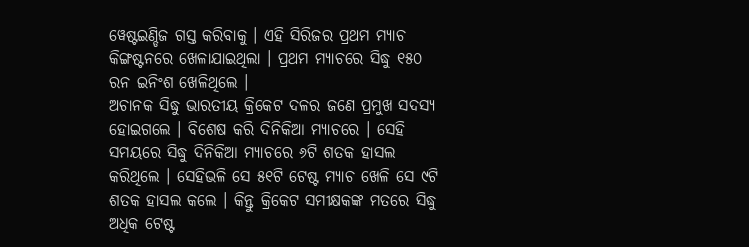ୱେଷ୍ଟଇଣ୍ଡିଜ ଗସ୍ତ କରିବାକୁ । ଏହି ସିରିଜର ପ୍ରଥମ ମ୍ୟାଚ କିଙ୍ଗଷ୍ଟନରେ ଖେଳାଯାଇଥିଲା । ପ୍ରଥମ ମ୍ୟାଚରେ ସିଦ୍ଧୁ ୧୫୦ ରନ ଇନିଂଶ ଖେଳିଥିଲେ ।
ଅଚାନକ ସିଦ୍ଧୁ ଭାରତୀୟ କ୍ରିକେଟ ଦଳର ଜଣେ ପ୍ରମୁଖ ସଦସ୍ୟ ହୋଇଗଲେ । ବିଶେଷ କରି ଦିନିକିଆ ମ୍ୟାଚରେ । ସେହି ସମୟରେ ସିଦ୍ଧୁ ଦିନିକିଆ ମ୍ୟାଚରେ ୬ଟି ଶତକ ହାସଲ କରିଥିଲେ । ସେହିଭଳି ସେ ୫୧ଟି ଟେଷ୍ଟ ମ୍ୟାଚ ଖେଳି ସେ ୯ଟି ଶତକ ହାସଲ କଲେ । କିନ୍ତୁ କ୍ରିକେଟ ସମୀକ୍ଷକଙ୍କ ମତରେ ସିଦ୍ଧୁ ଅଧିକ ଟେଷ୍ଟ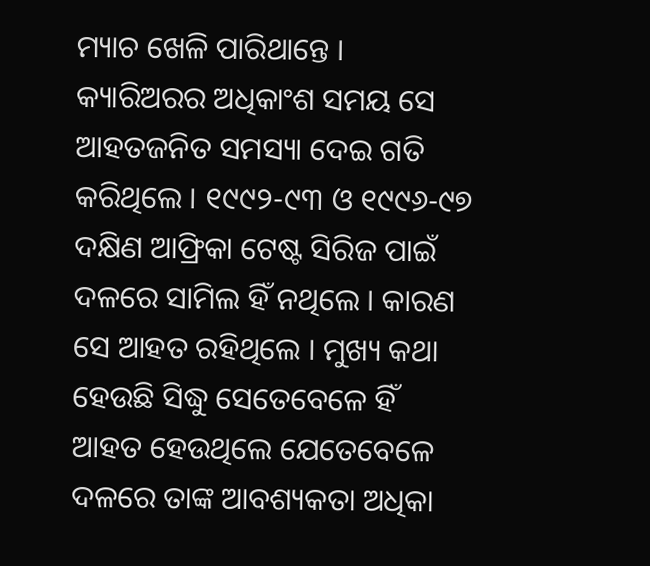ମ୍ୟାଚ ଖେଳି ପାରିଥାନ୍ତେ । କ୍ୟାରିଅରର ଅଧିକାଂଶ ସମୟ ସେ ଆହତଜନିତ ସମସ୍ୟା ଦେଇ ଗତି କରିଥିଲେ । ୧୯୯୨-୯୩ ଓ ୧୯୯୬-୯୭ ଦକ୍ଷିଣ ଆଫ୍ରିକା ଟେଷ୍ଟ ସିରିଜ ପାଇଁ ଦଳରେ ସାମିଲ ହିଁ ନଥିଲେ । କାରଣ ସେ ଆହତ ରହିଥିଲେ । ମୁଖ୍ୟ କଥା ହେଉଛି ସିଦ୍ଧୁ ସେତେବେଳେ ହିଁ ଆହତ ହେଉଥିଲେ ଯେତେବେଳେ ଦଳରେ ତାଙ୍କ ଆବଶ୍ୟକତା ଅଧିକା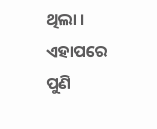ଥିଲା ।
ଏହାପରେ ପୁଣି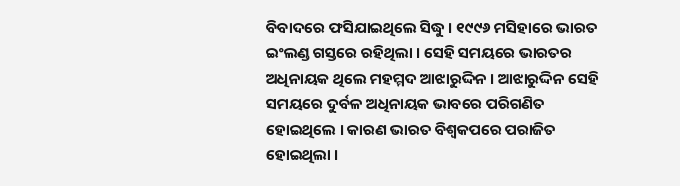ବିବାଦରେ ଫସିଯାଇଥିଲେ ସିଦ୍ଧୁ । ୧୯୯୬ ମସିହାରେ ଭାରତ ଇଂଲଣ୍ଡ ଗସ୍ତରେ ରହିଥିଲା । ସେହି ସମୟରେ ଭାରତର ଅଧିନାୟକ ଥିଲେ ମହମ୍ମଦ ଆଝାରୁଦ୍ଦିନ । ଆଝାରୁଦ୍ଦିନ ସେହି ସମୟରେ ଦୁର୍ବଳ ଅଧିନାୟକ ଭାବରେ ପରିଗଣିତ ହୋଇଥିଲେ । କାରଣ ଭାରତ ବିଶ୍ବକପରେ ପରାଜିତ ହୋଇଥିଲା ।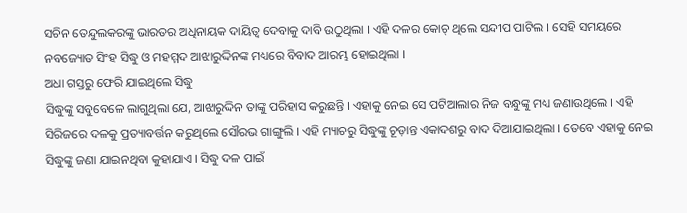ସଚିନ ତେନ୍ଦୁଲକରଙ୍କୁ ଭାରତର ଅଧିନାୟକ ଦାୟିତ୍ବ ଦେବାକୁ ଦାବି ଉଠୁଥିଲା । ଏହି ଦଳର କୋଚ୍ ଥିଲେ ସନ୍ଦୀପ ପାଟିଲ । ସେହି ସମୟରେ ନବଜ୍ୟୋତ ସିଂହ ସିଦ୍ଧୁ ଓ ମହମ୍ମଦ ଆଝାରୁଦ୍ଦିନଙ୍କ ମଧ୍ୟରେ ବିବାଦ ଆରମ୍ଭ ହୋଇଥିଲା ।
ଅଧା ଗସ୍ତରୁ ଫେରି ଯାଇଥିଲେ ସିଦ୍ଧୁ
ସିଦ୍ଧୁଙ୍କୁ ସବୁବେଳେ ଲାଗୁଥିଲା ଯେ, ଆଝାରୁଦ୍ଦିନ ତାଙ୍କୁ ପରିହାସ କରୁଛନ୍ତି । ଏହାକୁ ନେଇ ସେ ପଟିଆଲାର ନିଜ ବନ୍ଧୁଙ୍କୁ ମଧ୍ୟ ଜଣାଉଥିଲେ । ଏହି ସିରିଜରେ ଦଳକୁ ପ୍ରତ୍ୟାବର୍ତ୍ତନ କରୁଥିଲେ ସୌରଭ ଗାଙ୍ଗୁଲି । ଏହି ମ୍ୟାଚରୁ ସିଦ୍ଧୁଙ୍କୁ ଚୂଡ଼ାନ୍ତ ଏକାଦଶରୁ ବାଦ ଦିଆଯାଇଥିଲା । ତେବେ ଏହାକୁ ନେଇ ସିଦ୍ଧୁଙ୍କୁ ଜଣା ଯାଇନଥିବା କୁହାଯାଏ । ସିଦ୍ଧୁ ଦଳ ପାଇଁ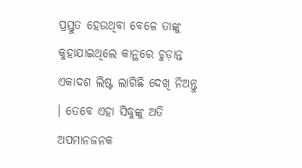ପ୍ରସ୍ତୁତ ହେଉଥିବା ବେଳେ ତାଙ୍କୁ କୁହାଯାଇଥିଲେ କାନ୍ଥରେ ଚୁଡ଼ାନ୍ତ ଏକାଦଶ ଲିଷ୍ଟ ଲାଗିଛି ଦେଖି ନିଅନ୍ତୁ । ତେବେ ଏହା ସିଦ୍ଧୁଙ୍କୁ ଅତି ଅପମାନଜନକ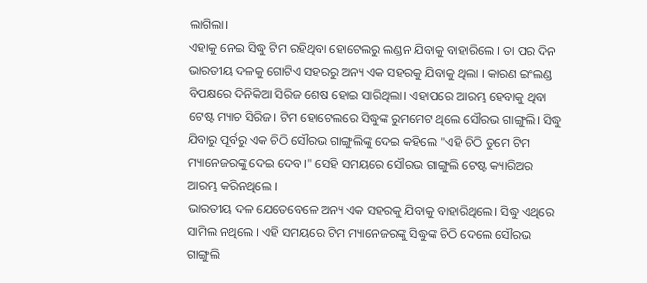ଲାଗିଲା।
ଏହାକୁ ନେଇ ସିଦ୍ଧୁ ଟିମ ରହିଥିବା ହୋଟେଲରୁ ଲଣ୍ଡନ ଯିବାକୁ ବାହାରିଲେ । ତା ପର ଦିନ ଭାରତୀୟ ଦଳକୁ ଗୋଟିଏ ସହରରୁ ଅନ୍ୟ ଏକ ସହରକୁ ଯିବାକୁ ଥିଲା । କାରଣ ଇଂଲଣ୍ଡ ବିପକ୍ଷରେ ଦିନିକିଆ ସିରିଜ ଶେଷ ହୋଇ ସାରିଥିଲା। ଏହାପରେ ଆରମ୍ଭ ହେବାକୁ ଥିବା ଟେଷ୍ଟ ମ୍ୟାଚ ସିରିଜ। ଟିମ ହୋଟେଲରେ ସିଦ୍ଧୁଙ୍କ ରୁମମେଟ ଥିଲେ ସୌରଭ ଗାଙ୍ଗୁଲି। ସିଦ୍ଧୁ ଯିବାରୁ ପୂର୍ବରୁ ଏକ ଚିଠି ସୌରଭ ଗାଙ୍ଗୁଲିଙ୍କୁ ଦେଇ କହିଲେ "ଏହି ଚିଠି ତୁମେ ଟିମ ମ୍ୟାନେଜରଙ୍କୁ ଦେଇ ଦେବ।" ସେହି ସମୟରେ ସୌରଭ ଗାଙ୍ଗୁଲି ଟେଷ୍ଟ କ୍ୟାରିଅର ଆରମ୍ଭ କରିନଥିଲେ ।
ଭାରତୀୟ ଦଳ ଯେତେବେଳେ ଅନ୍ୟ ଏକ ସହରକୁ ଯିବାକୁ ବାହାରିଥିଲେ। ସିଦ୍ଧୁ ଏଥିରେ ସାମିଲ ନଥିଲେ । ଏହି ସମୟରେ ଟିମ ମ୍ୟାନେଜରଙ୍କୁ ସିଦ୍ଧୁଙ୍କ ଚିଠି ଦେଲେ ସୌରଭ ଗାଙ୍ଗୁଲି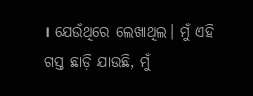। ଯେଉଁଥିରେ ଲେଖାଥିଲ। ମୁଁ ଏହି ଗସ୍ତ ଛାଡ଼ି ଯାଉଛି, ମୁଁ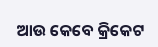ଆଉ କେବେ କ୍ରିକେଟ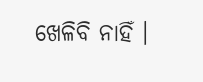ଖେଳିବି ନାହିଁ ।